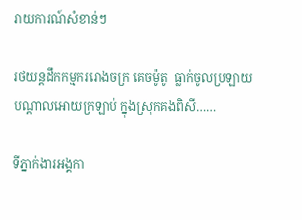រាយការណ៍សំខាន់ៗ

រថយន្តដឹកកម្មកររោងចក្រ គេចម៉ូតូ  ធ្លាក់ចូលប្រឡាយ បណ្តាលអោយក្រឡាប់ ក្នុងស្រុកគងពិសី……

ទីភ្នាក់ងារអង្គកា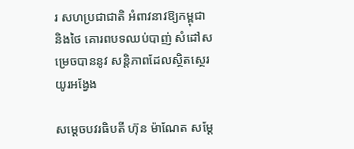រ សហប្រជាជាតិ អំពាវនាវឱ្យកម្ពុជា និងថៃ គោរពបទឈប់បាញ់ សំដៅសម្រេចបាននូវ សន្តិភាពដែលស្ថិតស្ថេរយូរអង្វែង

សម្តេចបវរធិបតី ហ៊ុន ម៉ាណែត សម្តែ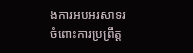ងការអបអរសាទរ ចំពោះការប្រព្រឹត្ត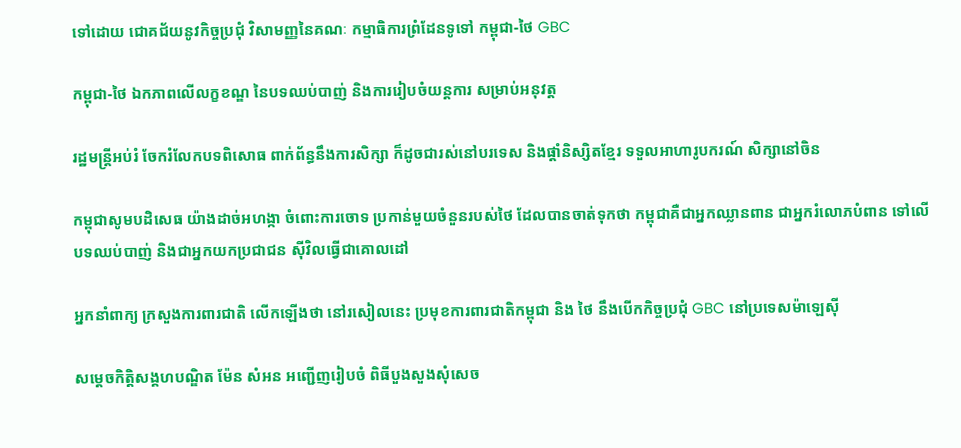ទៅដោយ ជោគជ័យនូវកិច្ចប្រជុំ វិសាមញ្ញនៃគណៈ កម្មាធិការព្រំដែនទូទៅ កម្ពុជា-ថៃ GBC

កម្ពុជា-ថៃ ឯកភាពលើលក្ខខណ្ឌ នៃបទឈប់បាញ់ និងការរៀបចំយន្តការ សម្រាប់អនុវត្ត

រដ្ឋមន្រ្តីអប់រំ ចែករំលែកបទពិសោធ ពាក់ព័ន្ធនឹងការសិក្សា ក៏ដូចជារស់នៅបរទេស និងផ្តាំនិស្សិតខ្មែរ ទទួលអាហារូបករណ៍ សិក្សានៅចិន

កម្ពុជាសូមបដិសេធ យ៉ាងដាច់អហង្កា ចំពោះការចោទ ប្រកាន់មួយចំនួនរបស់ថៃ ដែលបានចាត់ទុកថា កម្ពុជាគឺជាអ្នកឈ្លានពាន ជាអ្នករំលោភបំពាន ទៅលើបទឈប់បាញ់ និងជាអ្នកយកប្រជាជន ស៊ីវិលធ្វើជាគោលដៅ

អ្នកនាំពាក្យ ក្រសួងការពារជាតិ លើកឡើងថា នៅរសៀលនេះ ប្រមុខការពារជាតិកម្ពុជា និង ថៃ នឹងបើកកិច្ចប្រជុំ GBC នៅប្រទេសម៉ាឡេស៊ី

សម្តេចកិត្តិសង្គហបណ្ឌិត ម៉ែន សំអន អញ្ជើញរៀបចំ ពិធីបួងសួងសុំសេច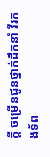ក្ដី ចម្រើនជូនថ្នាក់ដឹកនាំ វីរកងទ័ព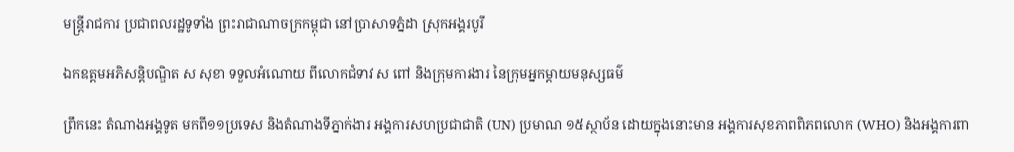មន្រ្តីរាជការ ប្រជាពលរដ្ឋទូទាំង ព្រះរាជាណាចក្រកម្ពុជា នៅប្រាសាទភ្នំដា ស្រុកអង្គរបូរី

ឯកឧត្តមអភិសន្តិបណ្ឌិត ស សុខា ទទួលអំណោយ ពីលោកជំទាវ ស ពៅ និងក្រុមការងារ នៃក្រុមអ្នកម្តាយមនុស្សធម៌

ព្រឹកនេះ តំណាងអង្គទូត មកពី១១ប្រទេស និងតំណាងទីភ្នាក់ងារ អង្គការសហប្រជាជាតិ (UN) ប្រមាណ ១៥ស្ថាប័ន ដោយក្នុងនោះមាន អង្គការសុខភាពពិភពលោក (WHO) និងអង្គការពា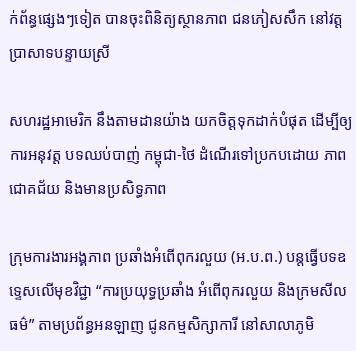ក់ព័ន្ធផ្សេងៗទៀត បានចុះពិនិត្យស្ថានភាព ជនភៀសសឹក នៅវត្តប្រាសាទបន្ទាយស្រី

សហរដ្ឋអាមេរិក នឹងតាមដានយ៉ាង យកចិត្តទុកដាក់បំផុត ដើម្បីឲ្យការអនុវត្ត បទឈប់បាញ់ កម្ពុជា-ថៃ ដំណើរទៅប្រកបដោយ ភាពជោគជ័យ និងមានប្រសិទ្ធភាព

ក្រុមការងារអង្គភាព ប្រឆាំងអំពើពុករលួយ (អ.ប.ព.) បន្តធ្វើបទឧទ្ទេសលើមុខវិជ្ជា “ការប្រយុទ្ធប្រឆាំង អំពើពុករលួយ និងក្រមសីលធម៌” តាមប្រព័ន្ធអនឡាញ ជូនកម្មសិក្សាការី នៅសាលាភូមិ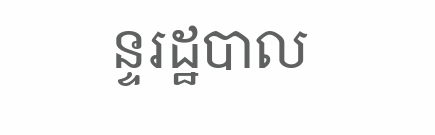ន្ទរដ្ឋបាល